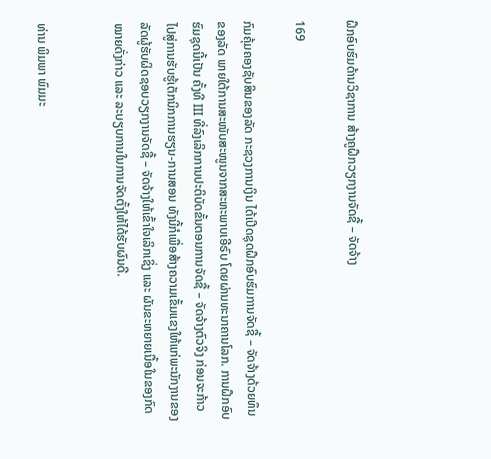ຝຶກອົບຮົມດ້ານວິຊາການ ສ້າງຄູຝຶກວຽກງານຈັດຊື້ – ຈັດຈ້າງ

169

ກົມຄຸ້ມຄອງຊັບສິນຂອງລັດ ກະຊວງການເງິນ ໄດ້ເປີດຊຸດຝຶກອົບຮົມການຈັດຊື້ – ຈັດຈ້າງດ້ວຍທຶນຂອງລັດ ພາຍໃຕ້ການສະໜັບສະໜູນຈາກສະຫະພາບເອີຣົບ ໂດຍຜ່ານທະນາຄານໂລກ. ການຝຶກອົບຮົມຊຸດນີ້ເປັນ ຄັ້ງທີ III ທີ່ລົງເລິກການປະຕິບັດຂັ້ນຕອນການຈັດຊື້ – ຈັດຈ້າງຕົວຈິງ ກ່ອນຈະກ້າວໄປສູ່ການຮັບຮູ້ເຕັກນິກການຮຽນ-ການສອນ ທັງນີ້ກໍເພື່ອສ້າງຄວາມເຂັ້ມແຂງໃຫ້ແກ່ພະນັກງານຂອງລັດຜູ້ຮັບຜິດຊອບວຽກງານຈັດຊື້ – ຈັດຈ້າງໃຫ້ເຂົ້າໃຈເລິກເຊິ່ງ ແລະ ຜັນຂະຫຍາຍເນື້ອໃນຂອງກົດໝາຍດັ່ງກ່າວ ແລະ ລະບຽບການໃນການຈັດຕັ້ງໃຫ້ໄດ້ຮັບຜົນດີ.


ທ່ານ ພິມພາ ພົມມະ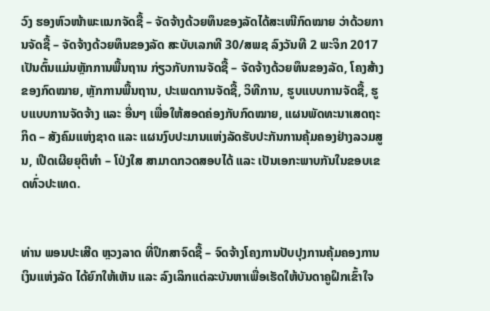ວົງ ຮອງຫົວໜ້າພະແນກຈັດຊື້ – ຈັດຈ້າງດ້ວຍທຶນຂອງລັດໄດ້ສະເໜີກົດໝາຍ ວ່າດ້ວຍການຈັດຊື້ – ຈັດຈ້າງດ້ວຍທຶນຂອງລັດ ສະບັບເລກທີ 30/ສພຊ ລົງວັນທີ 2 ພະຈິກ 2017 ເປັນຕົ້ນແມ່ນຫຼັກການພື້ນຖານ ກ່ຽວກັບການຈັດຊື້ – ຈັດຈ້າງດ້ວຍທຶນຂອງລັດ, ໂຄງສ້າງຂອງກົດໝາຍ, ຫຼັກການພື້ນຖານ, ປະເພດການຈັດຊື້, ວິທີການ, ຮູບແບບການຈັດຊື້, ຮູບແບບການຈັດຈ້າງ ແລະ ອື່ນໆ ເພື່ອໃຫ້ສອດຄ່ອງກັບກົດໝາຍ, ແຜນພັດທະນາເສດຖະກິດ – ສັງຄົມແຫ່ງຊາດ ແລະ ແຜນງົບປະມານແຫ່ງລັດຮັບປະກັນການຄຸ້ມຄອງຢ່າງລວມສູນ, ເປີດເຜີຍຍຸຕິທຳ – ໂປ່ງໃສ ສາມາດກວດສອບໄດ້ ແລະ ເປັນເອກະພາບກັນໃນຂອບເຂດທົ່ວປະເທດ.


ທ່ານ ພອນປະເສີດ ຫຼວງລາດ ທີ່ປຶກສາຈົດຊື້ – ຈົດຈ້າງໂຄງການປັບປຸງການຄຸ້ມຄອງການເງິນແຫ່ງລັດ ໄດ້ຍົກໃຫ້ເຫັນ ແລະ ລົງເລິກແຕ່ລະບັນຫາເພື່ອເຮັດໃຫ້ບັນດາຄູຝຶກເຂົ້າໃຈ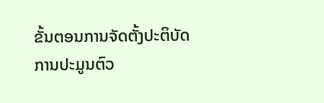ຂັ້ນຕອນການຈັດຕັ້ງປະຕິບັດການປະມູນຕົວ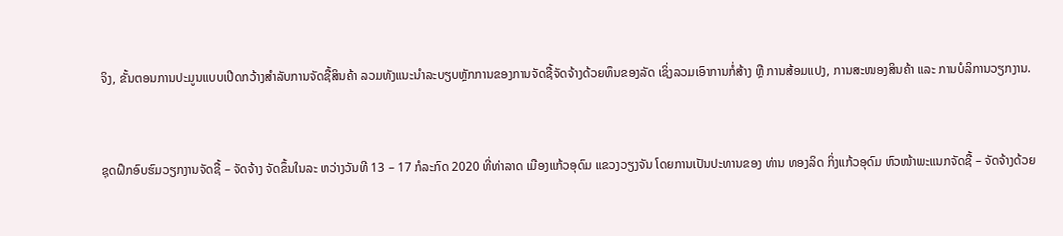ຈິງ, ຂັ້ນຕອນການປະມູນແບບເປີດກວ້າງສຳລັບການຈັດຊື້ສິນຄ້າ ລວມທັງແນະນຳລະບຽບຫຼັກການຂອງການຈັດຊື້ຈັດຈ້າງດ້ວຍທຶນຂອງລັດ ເຊິ່ງລວມເອົາການກໍ່ສ້າງ ຫຼື ການສ້ອມແປງ, ການສະໜອງສິນຄ້າ ແລະ ການບໍລິການວຽກງານ.


ຊຸດຝຶກອົບຮົມວຽກງານຈັດຊື້ – ຈັດຈ້າງ ຈັດຂຶ້ນໃນລະ ຫວ່າງວັນທີ 13 – 17 ກໍລະກົດ 2020 ທີ່ທ່າລາດ ເມືອງແກ້ວອຸດົມ ແຂວງວຽງຈັນ ໂດຍການເປັນປະທານຂອງ ທ່ານ ທອງລິດ ກິ່ງແກ້ວອຸດົມ ຫົວໜ້າພະແນກຈັດຊື້ – ຈັດຈ້າງດ້ວຍ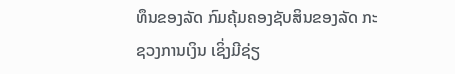ທຶນຂອງລັດ ກົມຄຸ້ມຄອງຊັບສິນຂອງລັດ ກະຊວງການເງິນ ເຊິ່ງມີຊ່ຽ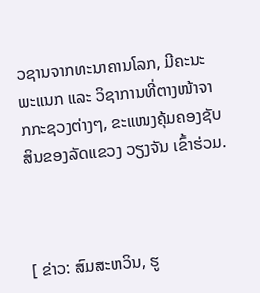ວຊານຈາກທະນາຄານໂລກ, ມີຄະນະພະແນກ ແລະ ວິຊາການທີ່ຕາງໜ້າຈາກກະຊວງຕ່າງໆ, ຂະແໜງຄຸ້ມຄອງຊັບສິນຂອງລັດແຂວງ ວຽງຈັນ ເຂົ້າຮ່ວມ.



[ ຂ່າວ: ສົມສະຫວິນ, ຮູ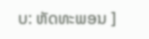ບ: ຫັດທະພອນ ]